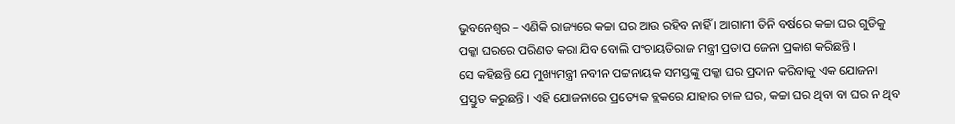ଭୁବନେଶ୍ୱର – ଏଣିକି ରାଜ୍ୟରେ କଚ୍ଚା ଘର ଆଉ ରହିବ ନାହିଁ । ଆଗାମୀ ତିନି ବର୍ଷରେ କଚ୍ଚା ଘର ଗୁଡିକୁ ପକ୍କା ଘରରେ ପରିଣତ କରା ଯିବ ବୋଲି ପଂଚାୟତିରାଜ ମନ୍ତ୍ରୀ ପ୍ରତାପ ଜେନା ପ୍ରକାଶ କରିଛନ୍ତି ।
ସେ କହିଛନ୍ତି ଯେ ମୁଖ୍ୟମନ୍ତ୍ରୀ ନବୀନ ପଟ୍ଟନାୟକ ସମସ୍ତଙ୍କୁ ପକ୍କା ଘର ପ୍ରଦାନ କରିବାକୁ ଏକ ଯୋଜନା ପ୍ରସ୍ତୁତ କରୁଛନ୍ତି । ଏହି ଯୋଜନାରେ ପ୍ରତ୍ୟେକ ବ୍ଲକରେ ଯାହାର ଚାଳ ଘର, କଚ୍ଚା ଘର ଥିବା ବା ଘର ନ ଥିବ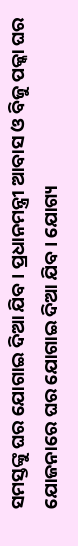ସମସ୍ତଙ୍କୁ ଘର ଯୋଗାଇ ଦିଆ ଯିବ । ପ୍ରଧାନମନ୍ତ୍ରୀ ଆବାସ ଓ ବିଜୁ ପକ୍କା ଘର ଯୋଜନାରେ ଘର ଯୋଗାଇ ଦିଆ ଯିବ । ଯୋଗ୍ୟ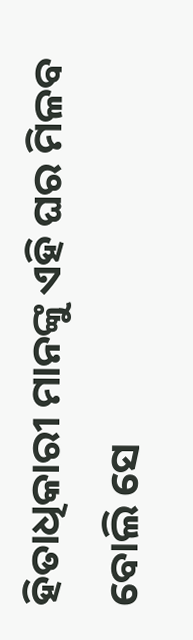ହିତାଧିକାରୀ ମାନଙ୍କୁ ଏହି ଘର ମିଳବ ବୋଲି ସେ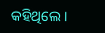କହିଥିଲେ ।